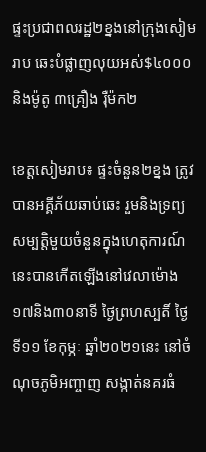ផ្ទះប្រជាពលរដ្ឋ២ខ្នងនៅក្រុងសៀមរាប ឆេះបំផ្លាញលុយអស់$៤០០០ និងម៉ូតូ ៣គ្រឿង រ៉ឺម៉ក២

ខេត្តសៀមរាប៖ ផ្ទះចំនួន២ខ្នង ត្រូវបានអគ្គីភ័យឆាប់ឆេះ រួមនិងទ្រព្យសម្បត្ដិមួយចំនួនក្នុងហេតុការណ៍នេះបានកើតឡើងនៅវេលាម៉ោង១៧និង៣០នាទី ថ្ងៃព្រហស្បតិ៍ ថ្ងៃទី១១ ខែកុម្ភៈ ឆ្នាំ២០២១នេះ នៅចំណុចភូមិអញ្ចាញ សង្កាត់នគរធំ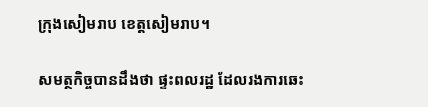ក្រុងសៀមរាប ខេត្តសៀមរាប។

សមត្ថកិច្ចបានដឹងថា ផ្ទះពលរដ្ឋ ដែលរងការឆេះ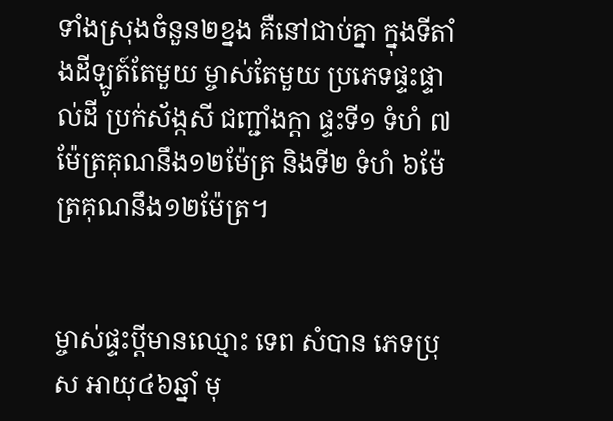ទាំងស្រុងចំនួន២ខ្នង គឺនៅជាប់គ្នា ក្នុងទីតាំងដីឡូត៍តែមួយ ម្ចាស់តែមួយ ប្រភេទផ្ទះផ្ទាល់ដី ប្រក់ស័ង្កសី ជញ្ជាំងក្ដា ផ្ទះទី១ ទំហំ ៧ម៉ែត្រគុណនឹង១២ម៉ែត្រ និងទី២ ទំហំ ៦ម៉ែត្រគុណនឹង១២ម៉ែត្រ។


ម្ចាស់ផ្ទះប្ដីមានឈ្មោះ ទេព សំបាន ភេទប្រុស អាយុ៤៦ឆ្នាំ មុ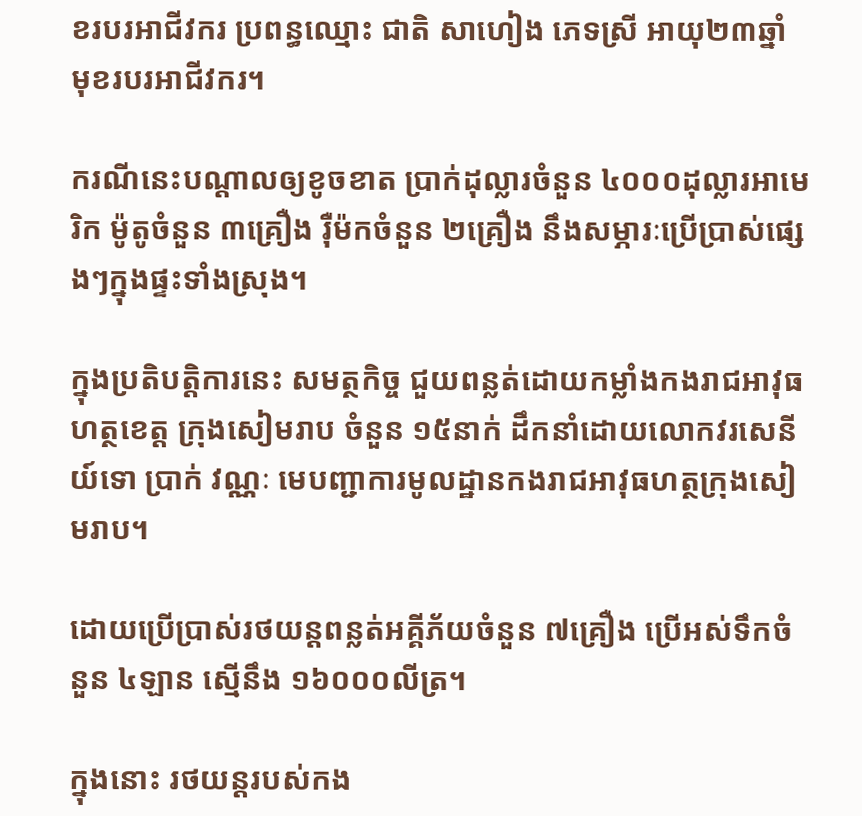ខរបរអាជីវករ ប្រពន្ធឈ្មោះ ជាតិ សាហៀង ភេទស្រី អាយុ២៣ឆ្នាំ មុខរបរអាជីវករ។

ករណីនេះបណ្ដាលឲ្យខូចខាត ប្រាក់ដុល្លារចំនួន ៤០០០ដុល្លារអាមេរិក ម៉ូតូចំនួន ៣គ្រឿង រ៉ឺម៉កចំនួន ២គ្រឿង នឹងសម្ភារៈប្រើប្រាស់ផ្សេងៗក្នុងផ្ទះទាំងស្រុង។

ក្នុងប្រតិបត្តិការនេះ សមត្ថកិច្ច ជួយពន្លត់ដោយកម្លាំងកងរាជអាវុធហត្ថខេត្ត ក្រុងសៀមរាប ចំនួន ១៥នាក់ ដឹកនាំដោយលោកវរសេនីយ៍ទោ ប្រាក់ វណ្ណៈ មេបញ្ជាការមូលដ្ឋានកងរាជអាវុធហត្ថក្រុងសៀមរាប។

ដោយប្រើប្រាស់រថយន្ដពន្លត់អគ្គីភ័យចំនួន ៧គ្រឿង ប្រើអស់ទឹកចំនួន ៤ឡាន ស្មើនឹង ១៦០០០លីត្រ។

ក្នុងនោះ រថយន្ដរបស់កង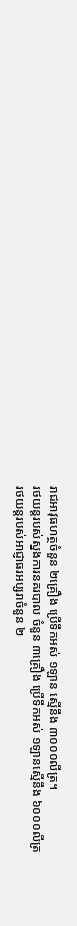រាជអាវុធហត្ថចំនួន ២គ្រឿង ប្រើទឹកអស់ ១ឡាន ស្មើនឹង ៣០០០លីត្រ។
រថយន្ដរបស់ស្នងការនគរបាល ចំនួន ៣គ្រឿង ប្រើទឹកអស់ ១ឡានស្មើនឹង ៦០០០លីត្រ
រថយន្ដរបស់អាជ្ញាធរអប្សរាចំនួន ២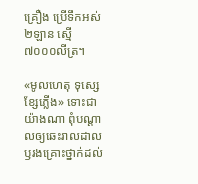គ្រឿង ប្រើទឹកអស់ ២ឡាន ស្មើ ៧០០០លីត្រ។

«មូលហេតុ ទុស្សេខ្សែភ្លើង» ទោះជាយ៉ាងណា ពុំបណ្ដាលឲ្យឆេះរាលដាល ឫរងគ្រោះថ្នាក់ដល់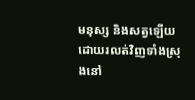មនុស្ស និងសត្វឡើយ ដោយរលត់វិញទាំងស្រុងនៅ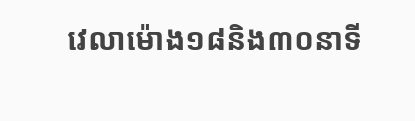វេលាម៉ោង១៨និង៣០នាទី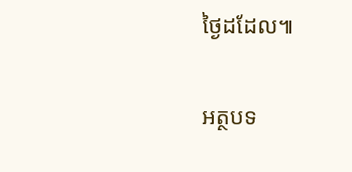ថ្ងៃដដែល៕

អត្ថបទ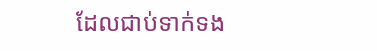ដែលជាប់ទាក់ទង